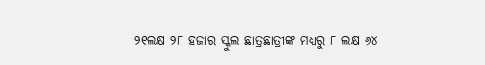୨୧ଲକ୍ଷ ୨୮ ହଜାର ସ୍କୁଲ ଛାତ୍ରଛାତ୍ରୀଙ୍କ ମଧ୍ୟରୁ ୮ ଲକ୍ଷ ୬୪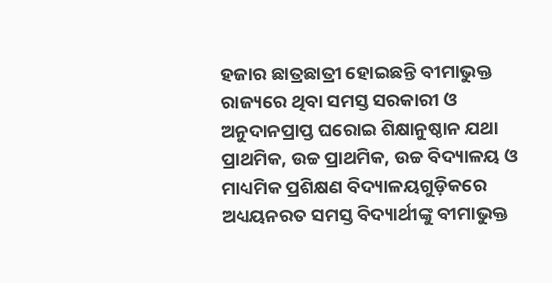ହଜାର ଛାତ୍ରଛାତ୍ରୀ ହୋଇଛନ୍ତି ବୀମାଭୁକ୍ତ
ରାଜ୍ୟରେ ଥିବା ସମସ୍ତ ସରକାରୀ ଓ ଅନୁଦାନପ୍ରାପ୍ତ ଘରୋଇ ଶିକ୍ଷାନୁଷ୍ଠାନ ଯଥା ପ୍ରାଥମିକ, ଉଚ୍ଚ ପ୍ରାଥମିକ, ଉଚ୍ଚ ବିଦ୍ୟାଳୟ ଓ ମାଧ୍ୟମିକ ପ୍ରଶିକ୍ଷଣ ବିଦ୍ୟାଳୟଗୁଡ଼ିକରେ ଅଧ୍ୟୟନରତ ସମସ୍ତ ବିଦ୍ୟାର୍ଥୀଙ୍କୁ ବୀମାଭୁକ୍ତ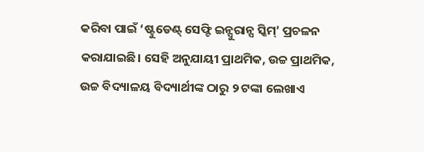କରିବା ପାଇଁ ‘ଷ୍ଟୁଡେଣ୍ଟ୍ ସେଫ୍ଟି ଇନ୍ସୁରାନ୍ସ ସ୍କିମ୍’ ପ୍ରଚଳନ କରାଯାଇଛି। ସେହି ଅନୁଯାୟୀ ପ୍ରାଥମିକ, ଉଚ୍ଚ ପ୍ରାଥମିକ, ଉଚ୍ଚ ବିଦ୍ୟାଳୟ ବିଦ୍ୟାର୍ଥୀଙ୍କ ଠାରୁ ୨ ଟଙ୍କା ଲେଖାଏ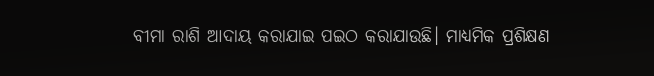ବୀମା ରାଶି ଆଦାୟ କରାଯାଇ ପଇଠ କରାଯାଉଛି। ମାଧ୍ୟମିକ ପ୍ରଶିକ୍ଷଣ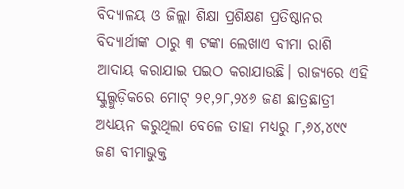ବିଦ୍ୟାଳୟ ଓ ଜିଲ୍ଲା ଶିକ୍ଷା ପ୍ରଶିକ୍ଷଣ ପ୍ରତିଷ୍ଠାନର ବିଦ୍ୟାର୍ଥୀଙ୍କ ଠାରୁ ୩ ଟଙ୍କା ଲେଖାଏ ବୀମା ରାଶି ଆଦାୟ କରାଯାଇ ପଇଠ କରାଯାଉଛି। ରାଜ୍ୟରେ ଏହି ସ୍କୁଲ୍ଗୁଡ଼ିକରେ ମୋଟ୍ ୨୧,୨୮,୨୪୬ ଜଣ ଛାତ୍ରଛାତ୍ରୀ ଅଧ୍ୟୟନ କରୁଥିଲା ବେଳେ ତାହା ମଧ୍ୟରୁ ୮,୬୪,୪୯୯ ଜଣ ବୀମାଭୁକ୍ତ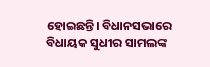ହୋଇଛନ୍ତି। ବିଧାନସଭାରେ ବିଧାୟକ ସୁଧୀର ସାମଲଙ୍କ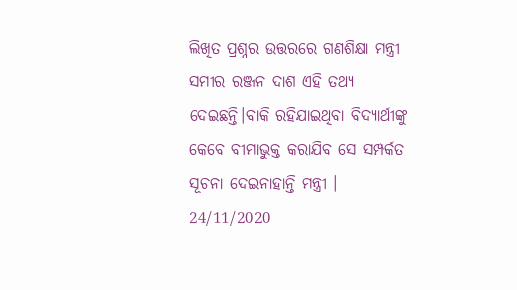ଲିଖିତ ପ୍ରଶ୍ନର ଉତ୍ତରରେ ଗଣଶିକ୍ଷା ମନ୍ତ୍ରୀ ସମୀର ରଞ୍ଜନ ଦାଶ ଏହି ତଥ୍ୟ ଦେଇଛନ୍ତି।ବାକି ରହିଯାଇଥିବା ବିଦ୍ୟାର୍ଥୀଙ୍କୁ କେବେ ବୀମାଭୁକ୍ତ କରାଯିବ ସେ ସମ୍ପର୍କତ ସୂଚନା ଦେଇନାହାନ୍ତି ମନ୍ତ୍ରୀ ।
24/11/2020